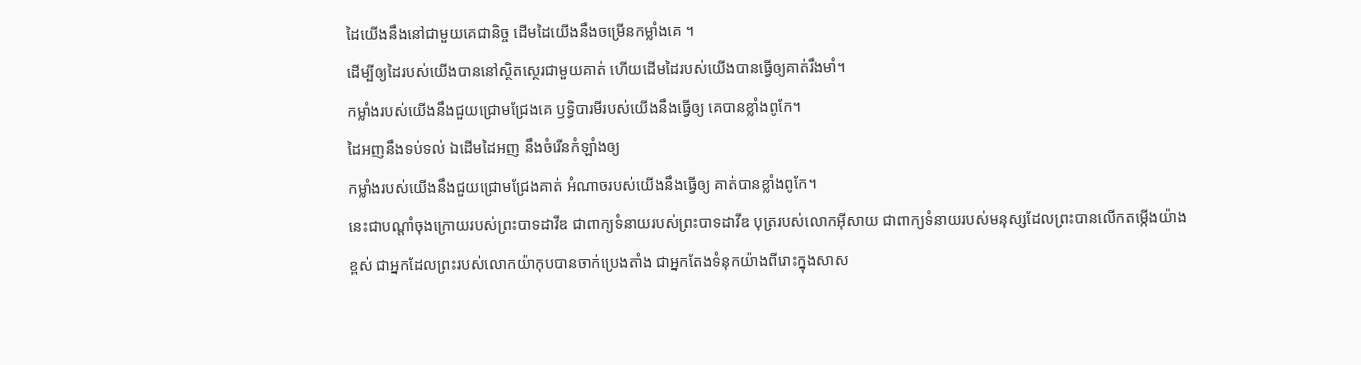ដៃយើងនឹងនៅជាមួយគេជានិច្ច ដើមដៃយើងនឹងចម្រើនកម្លាំងគេ ។
ដើម្បីឲ្យដៃរបស់យើងបាននៅស្ថិតស្ថេរជាមួយគាត់ ហើយដើមដៃរបស់យើងបានធ្វើឲ្យគាត់រឹងមាំ។
កម្លាំងរបស់យើងនឹងជួយជ្រោមជ្រែងគេ ឫទ្ធិបារមីរបស់យើងនឹងធ្វើឲ្យ គេបានខ្លាំងពូកែ។
ដៃអញនឹងទប់ទល់ ឯដើមដៃអញ នឹងចំរើនកំឡាំងឲ្យ
កម្លាំងរបស់យើងនឹងជួយជ្រោមជ្រែងគាត់ អំណាចរបស់យើងនឹងធ្វើឲ្យ គាត់បានខ្លាំងពូកែ។
នេះជាបណ្ដាំចុងក្រោយរបស់ព្រះបាទដាវីឌ ជាពាក្យទំនាយរបស់ព្រះបាទដាវីឌ បុត្ររបស់លោកអ៊ីសាយ ជាពាក្យទំនាយរបស់មនុស្សដែលព្រះបានលើកតម្កើងយ៉ាងខ្ពស់ ជាអ្នកដែលព្រះរបស់លោកយ៉ាកុបបានចាក់ប្រេងតាំង ជាអ្នកតែងទំនុកយ៉ាងពីរោះក្នុងសាស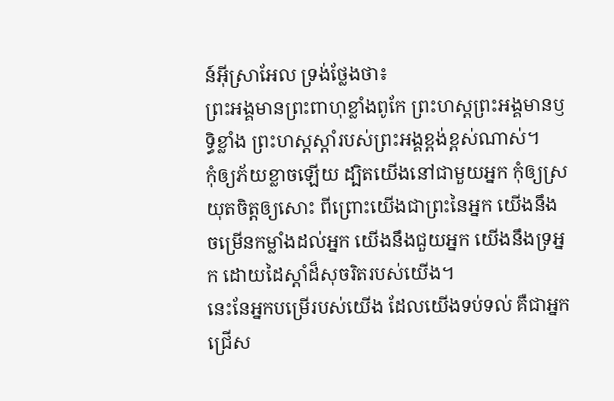ន៍អ៊ីស្រាអែល ទ្រង់ថ្លែងថា៖
ព្រះអង្គមានព្រះពាហុខ្លាំងពូកែ ព្រះហស្តព្រះអង្គមានឫទ្ធិខ្លាំង ព្រះហស្តស្តាំរបស់ព្រះអង្គខ្ពង់ខ្ពស់ណាស់។
កុំឲ្យភ័យខ្លាចឡើយ ដ្បិតយើងនៅជាមួយអ្នក កុំឲ្យស្រយុតចិត្តឲ្យសោះ ពីព្រោះយើងជាព្រះនៃអ្នក យើងនឹងចម្រើនកម្លាំងដល់អ្នក យើងនឹងជួយអ្នក យើងនឹងទ្រអ្នក ដោយដៃស្តាំដ៏សុចរិតរបស់យើង។
នេះនែអ្នកបម្រើរបស់យើង ដែលយើងទប់ទល់ គឺជាអ្នកជ្រើស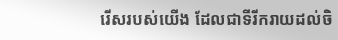រើសរបស់យើង ដែលជាទីរីករាយដល់ចិ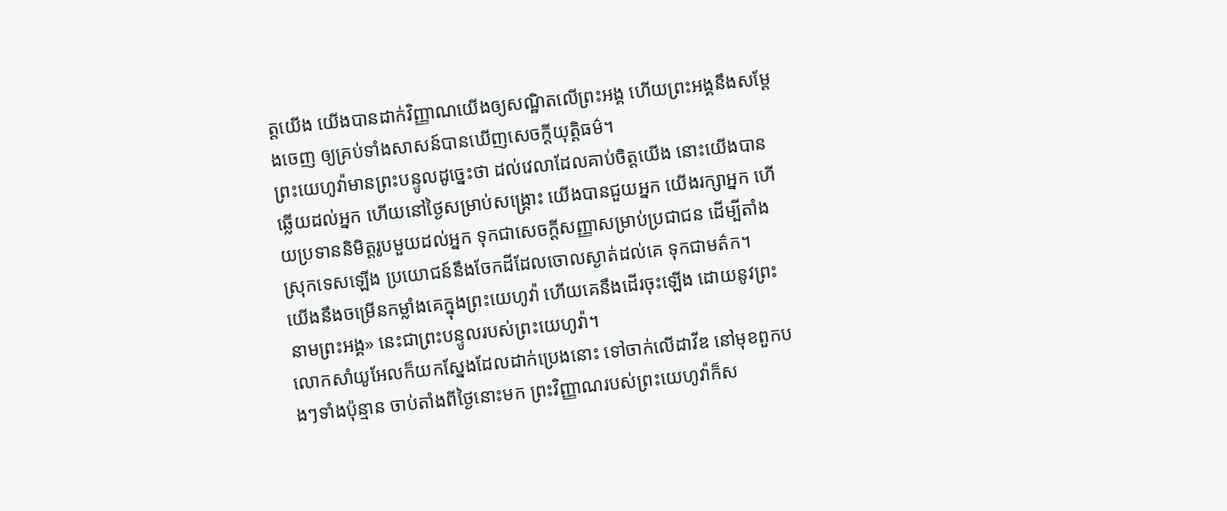ត្តយើង យើងបានដាក់វិញ្ញាណយើងឲ្យសណ្ឋិតលើព្រះអង្គ ហើយព្រះអង្គនឹងសម្ដែងចេញ ឲ្យគ្រប់ទាំងសាសន៍បានឃើញសេចក្ដីយុត្តិធម៌។
ព្រះយេហូវ៉ាមានព្រះបន្ទូលដូច្នេះថា ដល់វេលាដែលគាប់ចិត្តយើង នោះយើងបានឆ្លើយដល់អ្នក ហើយនៅថ្ងៃសម្រាប់សង្គ្រោះ យើងបានជួយអ្នក យើងរក្សាអ្នក ហើយប្រទាននិមិត្តរូបមួយដល់អ្នក ទុកជាសេចក្ដីសញ្ញាសម្រាប់ប្រជាជន ដើម្បីតាំងស្រុកទេសឡើង ប្រយោជន៍នឹងចែកដីដែលចោលស្ងាត់ដល់គេ ទុកជាមត៌ក។
យើងនឹងចម្រើនកម្លាំងគេក្នុងព្រះយេហូវ៉ា ហើយគេនឹងដើរចុះឡើង ដោយនូវព្រះនាមព្រះអង្គ» នេះជាព្រះបន្ទូលរបស់ព្រះយេហូវ៉ា។
លោកសាំយូអែលក៏យកស្នែងដែលដាក់ប្រេងនោះ ទៅចាក់លើដាវីឌ នៅមុខពួកបងៗទាំងប៉ុន្មាន ចាប់តាំងពីថ្ងៃនោះមក ព្រះវិញ្ញាណរបស់ព្រះយេហូវ៉ាក៏ស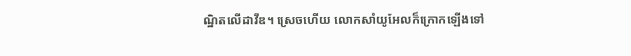ណ្ឋិតលើដាវីឌ។ ស្រេចហើយ លោកសាំយូអែលក៏ក្រោកឡើងទៅ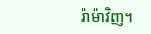រ៉ាម៉ាវិញ។